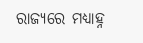ରାଜ୍ୟରେ ମଧ୍ୟାହ୍ନ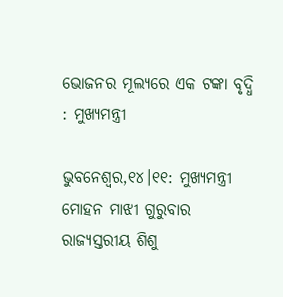ଭୋଜନର ମୂଲ୍ୟରେ ଏକ ଟଙ୍କା ବୃଦ୍ଧି : ମୁଖ୍ୟମନ୍ତ୍ରୀ

ଭୁବନେଶ୍ୱର,୧୪।୧୧: ମୁଖ୍ୟମନ୍ତ୍ରୀ ମୋହନ ମାଝୀ ଗୁରୁବାର ରାଜ୍ୟସ୍ତରୀୟ ଶିଶୁ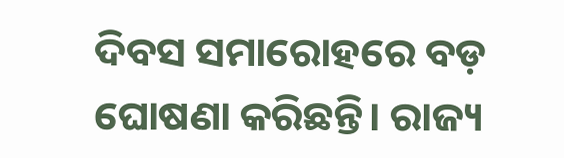ଦିବସ ସମାରୋହରେ ବଡ଼ ଘୋଷଣା କରିଛନ୍ତି। ରାଜ୍ୟ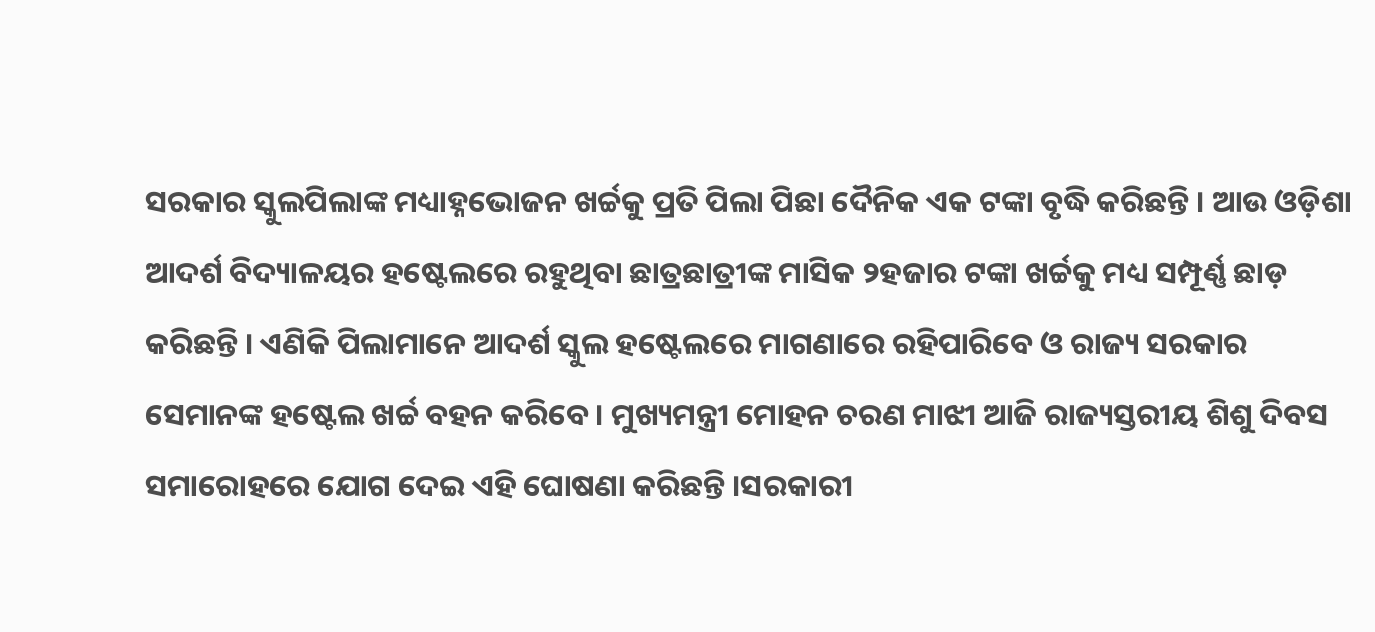ସରକାର ସ୍କୁଲପିଲାଙ୍କ ମଧ୍ୟାହ୍ନଭୋଜନ ଖର୍ଚ୍ଚକୁ ପ୍ରତି ପିଲା ପିଛା ଦୈନିକ ଏକ ଟଙ୍କା ବୃଦ୍ଧି କରିଛନ୍ତି । ଆଉ ଓଡ଼ିଶା ଆଦର୍ଶ ବିଦ୍ୟାଳୟର ହଷ୍ଟେଲରେ ରହୁଥିବା ଛାତ୍ରଛାତ୍ରୀଙ୍କ ମାସିକ ୨ହଜାର ଟଙ୍କା ଖର୍ଚ୍ଚକୁ ମଧ୍ୟ ସମ୍ପୂର୍ଣ୍ଣ ଛାଡ଼ କରିଛନ୍ତି । ଏଣିକି ପିଲାମାନେ ଆଦର୍ଶ ସ୍କୁଲ ହଷ୍ଟେଲରେ ମାଗଣାରେ ରହିପାରିବେ ଓ ରାଜ୍ୟ ସରକାର ସେମାନଙ୍କ ହଷ୍ଟେଲ ଖର୍ଚ୍ଚ ବହନ କରିବେ । ମୁଖ୍ୟମନ୍ତ୍ରୀ ମୋହନ ଚରଣ ମାଝୀ ଆଜି ରାଜ୍ୟସ୍ତରୀୟ ଶିଶୁ ଦିବସ ସମାରୋହରେ ଯୋଗ ଦେଇ ଏହି ଘୋଷଣା କରିଛନ୍ତି ।ସରକାରୀ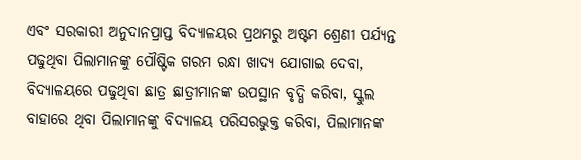ଏବଂ ସରକାରୀ ଅନୁଦାନପ୍ରାପ୍ତ ବିଦ୍ୟାଳୟର ପ୍ରଥମରୁ ଅଷ୍ଟମ ଶ୍ରେଣୀ ପର୍ଯ୍ୟନ୍ତ ପଢୁଥିବା ପିଲାମାନଙ୍କୁ ପୌଷ୍ଟିକ ଗରମ ରନ୍ଧା ଖାଦ୍ୟ ଯୋଗାଇ ଦେବା, ବିଦ୍ୟାଳୟରେ ପଢୁଥିବା ଛାତ୍ର ଛାତ୍ରୀମାନଙ୍କ ଉପସ୍ଥାନ ବୃଦ୍ଧି କରିବା, ସ୍କୁଲ ବାହାରେ ଥିବା ପିଲାମାନଙ୍କୁ ବିଦ୍ୟାଳୟ ପରିସରଭୁକ୍ତ କରିବା, ପିଲାମାନଙ୍କ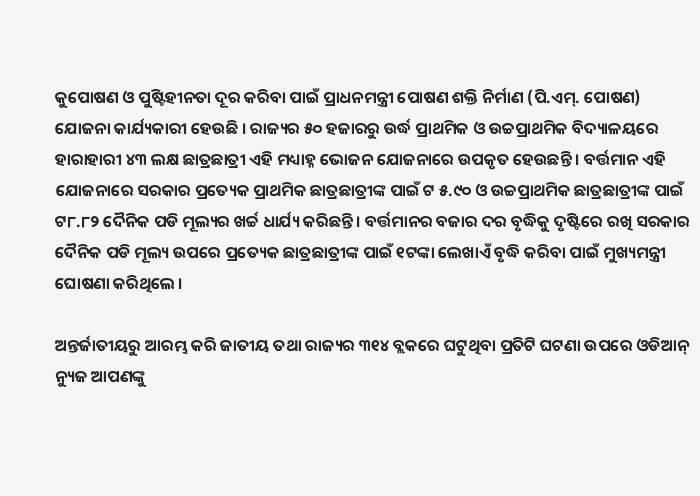କୁପୋଷଣ ଓ ପୁଷ୍ଟିହୀନତା ଦୂର କରିବା ପାଇଁ ପ୍ରାଧନମନ୍ତ୍ରୀ ପୋଷଣ ଶକ୍ତି ନିର୍ମାଣ (ପି.ଏମ୍. ପୋଷଣ) ଯୋଜନା କାର୍ଯ୍ୟକାରୀ ହେଉଛି । ରାଜ୍ୟର ୫୦ ହଜାରରୁ ଉର୍ଦ୍ଧ ପ୍ରାଥମିକ ଓ ଉଚ୍ଚପ୍ରାଥମିକ ବିଦ୍ୟାଳୟରେ ହାରାହାରୀ ୪୩ ଲକ୍ଷ ଛାତ୍ରଛାତ୍ରୀ ଏହି ମଧ୍ୟାହ୍ନ ଭୋଜନ ଯୋଜନାରେ ଉପକୃତ ହେଉଛନ୍ତି । ବର୍ତ୍ତମାନ ଏହି ଯୋଜନାରେ ସରକାର ପ୍ରତ୍ୟେକ ପ୍ରାଥମିକ ଛାତ୍ରଛାତ୍ରୀଙ୍କ ପାଇଁ ଟ ୫.୯୦ ଓ ଉଚ୍ଚପ୍ରାଥମିକ ଛାତ୍ରଛାତ୍ରୀଙ୍କ ପାଇଁ ଟ୮.୮୨ ଦୈନିକ ପଡି ମୂଲ୍ୟର ଖର୍ଚ୍ଚ ଧାର୍ଯ୍ୟ କରିଛନ୍ତି । ବର୍ତ୍ତମାନର ବଜାର ଦର ବୃଦ୍ଧିକୁ ଦୃଷ୍ଟିରେ ରଖି ସରକାର ଦୈନିକ ପଡି ମୂଲ୍ୟ ଉପରେ ପ୍ରତ୍ୟେକ ଛାତ୍ରଛାତ୍ରୀଙ୍କ ପାଇଁ ୧ଟଙ୍କା ଲେଖାଏଁ ବୃଦ୍ଧି କରିବା ପାଇଁ ମୁଖ୍ୟମନ୍ତ୍ରୀ ଘୋଷଣା କରିଥିଲେ ।

ଅନ୍ତର୍ଜାତୀୟରୁ ଆରମ୍ଭ କରି ଜାତୀୟ ତଥା ରାଜ୍ୟର ୩୧୪ ବ୍ଲକରେ ଘଟୁଥିବା ପ୍ରତିଟି ଘଟଣା ଉପରେ ଓଡିଆନ୍ ନ୍ୟୁଜ ଆପଣଙ୍କୁ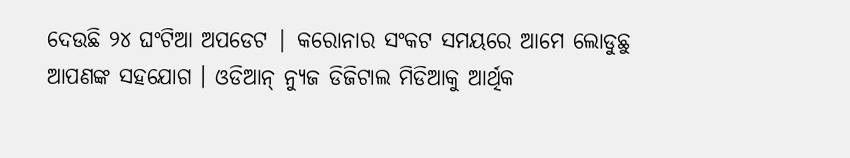ଦେଉଛି ୨୪ ଘଂଟିଆ ଅପଡେଟ | କରୋନାର ସଂକଟ ସମୟରେ ଆମେ ଲୋଡୁଛୁ ଆପଣଙ୍କ ସହଯୋଗ । ଓଡିଆନ୍ ନ୍ୟୁଜ ଡିଜିଟାଲ ମିଡିଆକୁ ଆର୍ଥିକ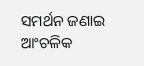ସମର୍ଥନ ଜଣାଇ ଆଂଚଳିକ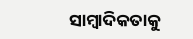ସାମ୍ବାଦିକତାକୁ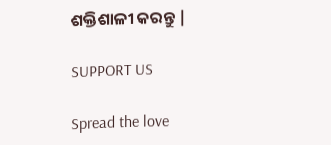ଶକ୍ତିଶାଳୀ କରନ୍ତୁ |

SUPPORT US

Spread the love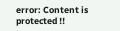error: Content is protected !!